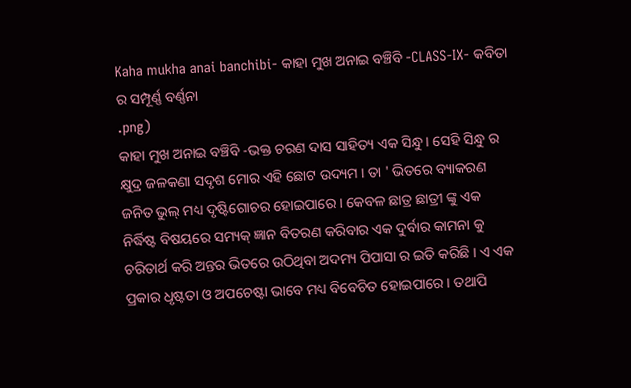Kaha mukha anai banchibi- କାହା ମୁଖ ଅନାଇ ବଞ୍ଚିବି -CLASS-IX- କବିତା ର ସମ୍ପୂର୍ଣ୍ଣ ବର୍ଣ୍ଣନା
.png)
କାହା ମୁଖ ଅନାଇ ବଞ୍ଚିବି -ଭକ୍ତ ଚରଣ ଦାସ ସାହିତ୍ୟ ଏକ ସିନ୍ଧୁ । ସେହି ସିନ୍ଧୁ ର କ୍ଷୁଦ୍ର ଜଳକଣା ସଦୃଶ ମୋର ଏହି ଛୋଟ ଉଦ୍ୟମ । ତା ' ଭିତରେ ବ୍ୟାକରଣ ଜନିତ ଭୁଲ୍ ମଧ୍ୟ ଦୃଷ୍ଟିଗୋଚର ହୋଇପାରେ । କେବଳ ଛାତ୍ର ଛାତ୍ରୀ ଙ୍କୁ ଏକ ନିର୍ଦ୍ଧିଷ୍ଟ ବିଷୟରେ ସମ୍ୟକ୍ ଜ୍ଞାନ ବିତରଣ କରିବାର ଏକ ଦୁର୍ବାର କାମନା କୁ ଚରିତାର୍ଥ କରି ଅନ୍ତର ଭିତରେ ଉଠିଥିବା ଅଦମ୍ୟ ପିପାସା ର ଇତି କରିଛି । ଏ ଏକ ପ୍ରକାର ଧୃଷ୍ଟତା ଓ ଅପଚେଷ୍ଟା ଭାବେ ମଧ୍ୟ ବିବେଚିତ ହୋଇପାରେ । ତଥାପି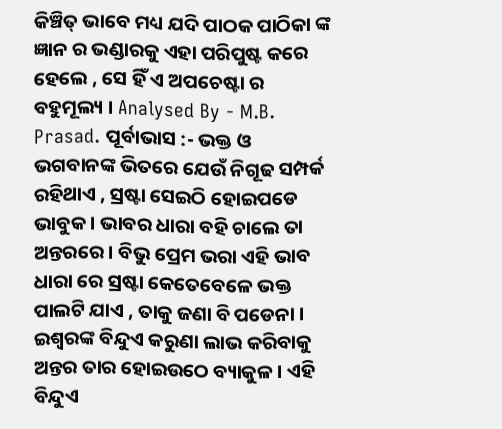କିଞ୍ଚିତ୍ ଭାବେ ମଧ୍ୟ ଯଦି ପାଠକ ପାଠିକା ଙ୍କ ଜ୍ଞାନ ର ଭଣ୍ଡାରକୁ ଏହା ପରିପୁଷ୍ଟ କରେ ହେଲେ , ସେ ହିଁ ଏ ଅପଚେଷ୍ଟା ର ବହୁମୂଲ୍ୟ । Analysed By - M.B. Prasad. ପୂର୍ବାଭାସ :- ଭକ୍ତ ଓ ଭଗବାନଙ୍କ ଭିତରେ ଯେଉଁ ନିଗୂଢ ସମ୍ପର୍କ ରହିଥାଏ , ସ୍ରଷ୍ଟା ସେଇଠି ହୋଇପଡେ ଭାବୁକ । ଭାବର ଧାରା ବହି ଚାଲେ ତା ଅନ୍ତରରେ । ବିଭୁ ପ୍ରେମ ଭରା ଏହି ଭାବ ଧାରା ରେ ସ୍ରଷ୍ଟା କେତେବେଳେ ଭକ୍ତ ପାଲଟି ଯାଏ , ତାକୁ ଜଣା ବି ପଡେନା । ଇଶ୍ଵରଙ୍କ ବିନ୍ଦୁଏ କରୁଣା ଲାଭ କରିବାକୁ ଅନ୍ତର ତାର ହୋଇଉଠେ ବ୍ୟାକୁଳ । ଏହି ବିନ୍ଦୁଏ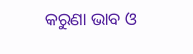କରୁଣା ଭାବ ଓ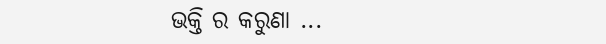ଭକ୍ତି ର କରୁଣା ...